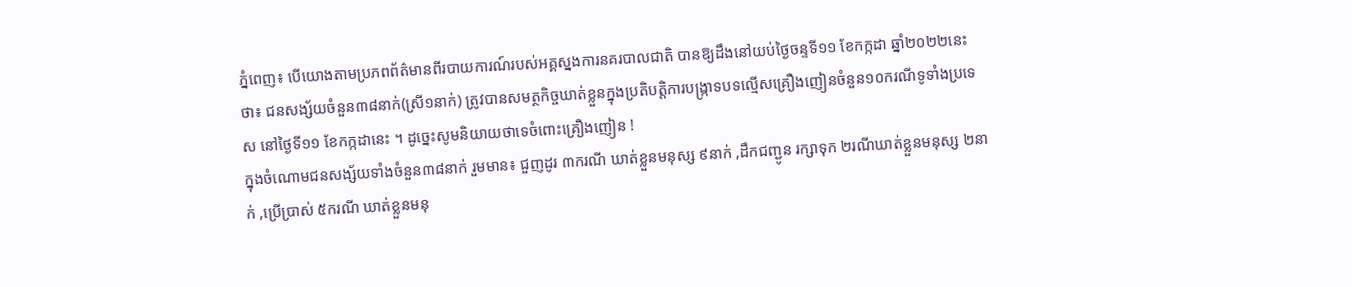ភ្នំពេញ៖ បើយោងតាមប្រភពព័ត៌មានពីរបាយការណ៍របស់អគ្គស្នងការនគរបាលជាតិ បានឱ្យដឹងនៅយប់ថ្ងៃចន្ទទី១១ ខែកក្កដា ឆ្នាំ២០២២នេះថា៖ ជនសង្ស័យចំនួន៣៨នាក់(ស្រី១នាក់) ត្រូវបានសមត្ថកិច្ចឃាត់ខ្លួនក្នុងប្រតិបត្តិការបង្ក្រាទបទល្មើសគ្រឿងញៀនចំនួន១០ករណីទូទាំងប្រទេស នៅថ្ងៃទី១១ ខែកក្កដានេះ ។ ដូច្នេះសូមនិយាយថាទេចំពោះគ្រឿងញៀន !
ក្នុងចំណោមជនសង្ស័យទាំងចំនួន៣៨នាក់ រួមមាន៖ ជួញដូរ ៣ករណី ឃាត់ខ្លួនមនុស្ស ៩នាក់ ,ដឹកជញ្ជូន រក្សាទុក ២រណីឃាត់ខ្លួនមនុស្ស ២នាក់ ,ប្រើប្រាស់ ៥ករណី ឃាត់ខ្លួនមនុ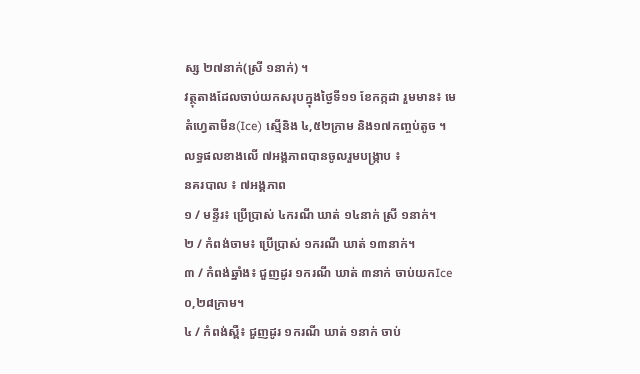ស្ស ២៧នាក់(ស្រី ១នាក់) ។
វត្ថុតាងដែលចាប់យកសរុបក្នុងថ្ងៃទី១១ ខែកក្កដា រួមមាន៖ មេតំហ្វេតាមីន(Ice) ស្មេីនិង ៤,៥២ក្រាម និង១៧កញ្ចប់តូច ។
លទ្ធផលខាងលើ ៧អង្គភាពបានចូលរួមបង្ក្រាប ៖
នគរបាល ៖ ៧អង្គភាព
១ / មន្ទីរ៖ ប្រើប្រាស់ ៤ករណី ឃាត់ ១៤នាក់ ស្រី ១នាក់។
២ / កំពង់ចាម៖ ប្រើប្រាស់ ១ករណី ឃាត់ ១៣នាក់។
៣ / កំពង់ឆ្នាំង៖ ជួញដូរ ១ករណី ឃាត់ ៣នាក់ ចាប់យកIce ០,២៨ក្រាម។
៤ / កំពង់ស្ពឺ៖ ជួញដូរ ១ករណី ឃាត់ ១នាក់ ចាប់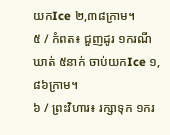យកIce ២,៣៨ក្រាម។
៥ / កំពត៖ ជួញដូរ ១ករណី ឃាត់ ៥នាក់ ចាប់យកIce ១,៨៦ក្រាម។
៦ / ព្រះវិហារ៖ រក្សាទុក ១ករ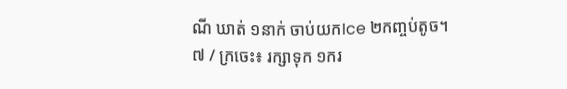ណី ឃាត់ ១នាក់ ចាប់យកIce ២កញ្ចប់តូច។
៧ / ក្រចេះ៖ រក្សាទុក ១ករ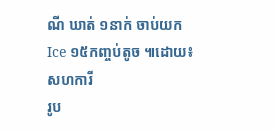ណី ឃាត់ ១នាក់ ចាប់យកIce ១៥កញ្ចប់តូច ៕ដោយ៖សហការី
រូប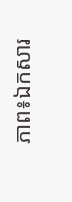ភាព៖ឯកសារ